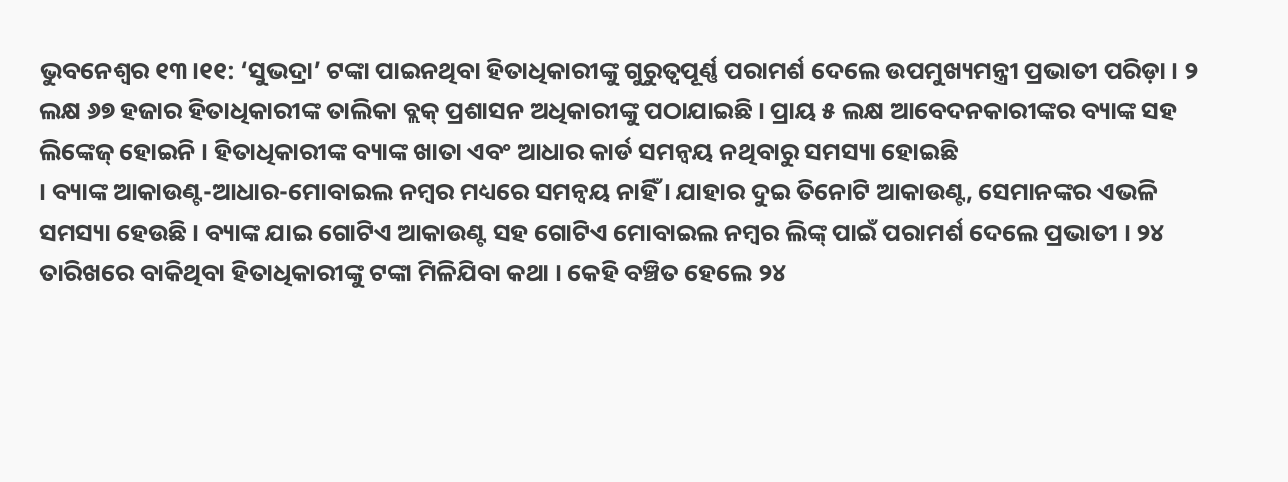ଭୁବନେଶ୍ବର ୧୩।୧୧: ‘ସୁଭଦ୍ରା’ ଟଙ୍କା ପାଇନଥିବା ହିତାଧିକାରୀଙ୍କୁ ଗୁରୁତ୍ବପୂର୍ଣ୍ଣ ପରାମର୍ଶ ଦେଲେ ଉପମୁଖ୍ୟମନ୍ତ୍ରୀ ପ୍ରଭାତୀ ପରିଡ଼ା । ୨ ଲକ୍ଷ ୬୭ ହଜାର ହିତାଧିକାରୀଙ୍କ ତାଲିକା ବ୍ଲକ୍ ପ୍ରଶାସନ ଅଧିକାରୀଙ୍କୁ ପଠାଯାଇଛି । ପ୍ରାୟ ୫ ଲକ୍ଷ ଆବେଦନକାରୀଙ୍କର ବ୍ୟାଙ୍କ ସହ ଲିଙ୍କେଜ୍ ହୋଇନି । ହିତାଧିକାରୀଙ୍କ ବ୍ୟାଙ୍କ ଖାତା ଏବଂ ଆଧାର କାର୍ଡ ସମନ୍ବୟ ନଥିବାରୁ ସମସ୍ୟା ହୋଇଛି
। ବ୍ୟାଙ୍କ ଆକାଉଣ୍ଟ-ଆଧାର-ମୋବାଇଲ ନମ୍ବର ମଧ୍ୟରେ ସମନ୍ବୟ ନାହିଁ । ଯାହାର ଦୁଇ ତିନୋଟି ଆକାଉଣ୍ଟ, ସେମାନଙ୍କର ଏଭଳି ସମସ୍ୟା ହେଉଛି । ବ୍ୟାଙ୍କ ଯାଇ ଗୋଟିଏ ଆକାଉଣ୍ଟ ସହ ଗୋଟିଏ ମୋବାଇଲ ନମ୍ବର ଲିଙ୍କ୍ ପାଇଁ ପରାମର୍ଶ ଦେଲେ ପ୍ରଭାତୀ । ୨୪ ତାରିଖରେ ବାକିଥିବା ହିତାଧିକାରୀଙ୍କୁ ଟଙ୍କା ମିଳିଯିବା କଥା । କେହି ବଞ୍ଚିତ ହେଲେ ୨୪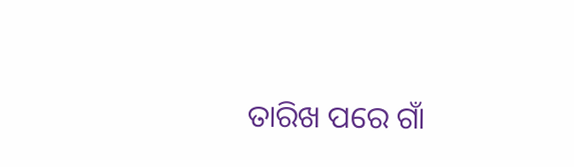ତାରିଖ ପରେ ଗାଁ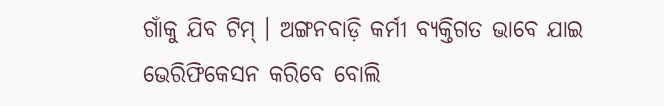ଗାଁକୁ ଯିବ ଟିମ୍ । ଅଙ୍ଗନବାଡ଼ି କର୍ମୀ ବ୍ୟକ୍ତିଗତ ଭାବେ ଯାଇ ଭେରିଫିକେସନ କରିବେ ବୋଲି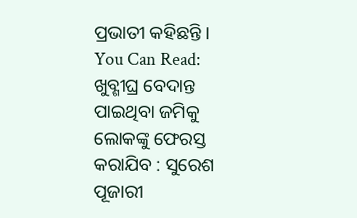ପ୍ରଭାତୀ କହିଛନ୍ତି ।
You Can Read:
ଖୁବ୍ଶୀଘ୍ର ବେଦାନ୍ତ ପାଇଥିବା ଜମିକୁ ଲୋକଙ୍କୁ ଫେରସ୍ତ କରାଯିବ : ସୁରେଶ ପୂଜାରୀ